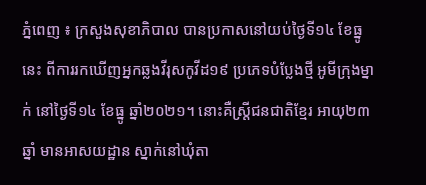ភ្នំពេញ ៖ ក្រសួងសុខាភិបាល បានប្រកាសនៅយប់ថ្ងៃទី១៤ ខែធ្នូនេះ ពីការរកឃើញអ្នកឆ្លងវីរុសកូវីដ១៩ ប្រភេទបំប្លែងថ្មី អូមីក្រុងម្នាក់ នៅថ្ងៃទី១៤ ខែធ្នូ ឆ្នាំ២០២១។ នោះគឺស្ត្រីជនជាតិខ្មែរ អាយុ២៣ឆ្នាំ មានអាសយដ្ឋាន ស្នាក់នៅឃុំតា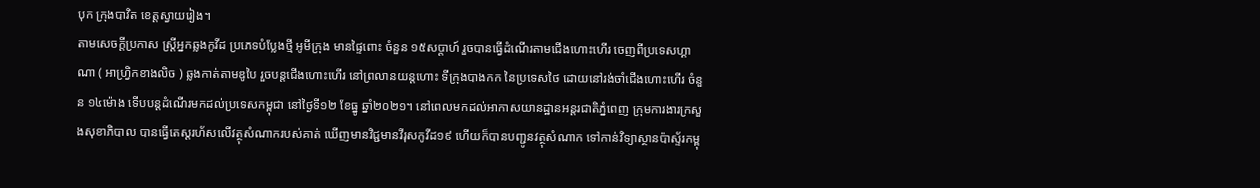បុក ក្រុងបាវិត ខេត្តស្វាយរៀង។
តាមសេចក្តីប្រកាស ស្ត្រីអ្នកឆ្លងកូវីដ ប្រភេទបំប្លែងថ្មី អូមីក្រុង មានផ្ទៃពោះ ចំនួន ១៥សប្តាហ៍ រួចបានធ្វើដំណើរតាមជើងហោះហើរ ចេញពីប្រទេសហ្គាណា ( អាហ្វ្រិកខាងលិច ) ឆ្លងកាត់តាមឌូបៃ រួចបន្តជើងហោះហើរ នៅព្រលានយន្តហោះ ទីក្រុងបាងកក នៃប្រទេសថៃ ដោយនៅរង់ចាំជើងហោះហើរ ចំនួន ១៤ម៉ោង ទើបបន្តដំណើរមកដល់ប្រទេសកម្ពុជា នៅថ្ងៃទី១២ ខែធ្នូ ឆ្នាំ២០២១។ នៅពេលមកដល់អាកាសយានដ្ឋានអន្តរជាតិភ្នំពេញ ក្រុមការងារក្រសួងសុខាភិបាល បានធ្វើតេស្តរហ័សលើវត្ថុសំណាករបស់គាត់ ឃើញមានវិជ្ជមានវីរុសកូវីដ១៩ ហើយក៏បានបញ្ជូនវត្ថុសំណាក ទៅកាន់វិទ្យាស្ថានប៉ាស្ទ័រកម្ពុ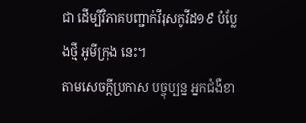ជា ដើម្បីវិភាគបញ្ជាក់វីរុសកូវីដ១៩ បំប្លែងថ្មី អូមីក្រុង នេះ។
តាមសេចក្តីប្រកាស បច្ចុប្បន្ន អ្នកជំងឺខា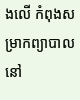ងលើ កំពុងសម្រាកព្យាបាល នៅ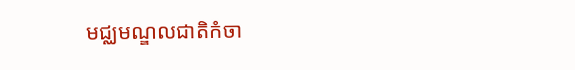មជ្ឈមណ្ឌលជាតិកំចា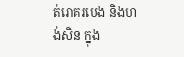ត់រោគរបេង និងហង់សិន ក្នុង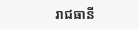រាជធានី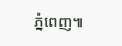ភ្នំពេញ៕